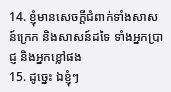14. ខ្ញុំមានសេចក្តីជំពាក់ទាំងសាសន៍ក្រេក និងសាសន៍ដទៃ ទាំងអ្នកប្រាជ្ញ និងអ្នកខ្លៅផង
15. ដូច្នេះ ឯខ្ញុំៗ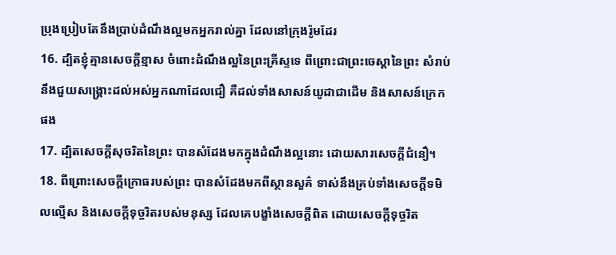ប្រុងប្រៀបតែនឹងប្រាប់ដំណឹងល្អមកអ្នករាល់គ្នា ដែលនៅក្រុងរ៉ូមដែរ
16. ដ្បិតខ្ញុំគ្មានសេចក្តីខ្មាស ចំពោះដំណឹងល្អនៃព្រះគ្រីស្ទទេ ពីព្រោះជាព្រះចេស្តានៃព្រះ សំរាប់នឹងជួយសង្គ្រោះដល់អស់អ្នកណាដែលជឿ គឺដល់ទាំងសាសន៍យូដាជាដើម និងសាសន៍ក្រេកផង
17. ដ្បិតសេចក្តីសុចរិតនៃព្រះ បានសំដែងមកក្នុងដំណឹងល្អនោះ ដោយសារសេចក្តីជំនឿ។
18. ពីព្រោះសេចក្តីក្រោធរបស់ព្រះ បានសំដែងមកពីស្ថានសួគ៌ ទាស់នឹងគ្រប់ទាំងសេចក្តីទមិលល្មើស និងសេចក្តីទុច្ចរិតរបស់មនុស្ស ដែលគេបង្ខាំងសេចក្តីពិត ដោយសេចក្តីទុច្ចរិត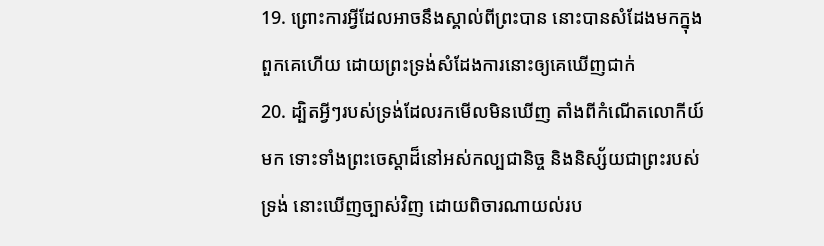19. ព្រោះការអ្វីដែលអាចនឹងស្គាល់ពីព្រះបាន នោះបានសំដែងមកក្នុងពួកគេហើយ ដោយព្រះទ្រង់សំដែងការនោះឲ្យគេឃើញជាក់
20. ដ្បិតអ្វីៗរបស់ទ្រង់ដែលរកមើលមិនឃើញ តាំងពីកំណើតលោកីយ៍មក ទោះទាំងព្រះចេស្តាដ៏នៅអស់កល្បជានិច្ច និងនិស្ស័យជាព្រះរបស់ទ្រង់ នោះឃើញច្បាស់វិញ ដោយពិចារណាយល់រប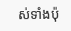ស់ទាំងប៉ុ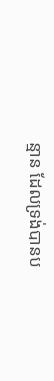ន្មាន ដែលទ្រង់បានប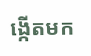ង្កើតមក